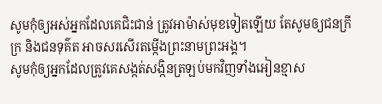សូមកុំឲ្យអស់អ្នកដែលគេជិះជាន់ ត្រូវអាម៉ាស់មុខទៀតឡើយ តែសូមឲ្យជនក្រីក្រ និងជនទុគ៌ត អាចសរសើរតម្កើងព្រះនាមព្រះអង្គ។
សូមកុំឲ្យអ្នកដែលត្រូវគេសង្កត់សង្កិនត្រឡប់មកវិញទាំងអៀនខ្មាស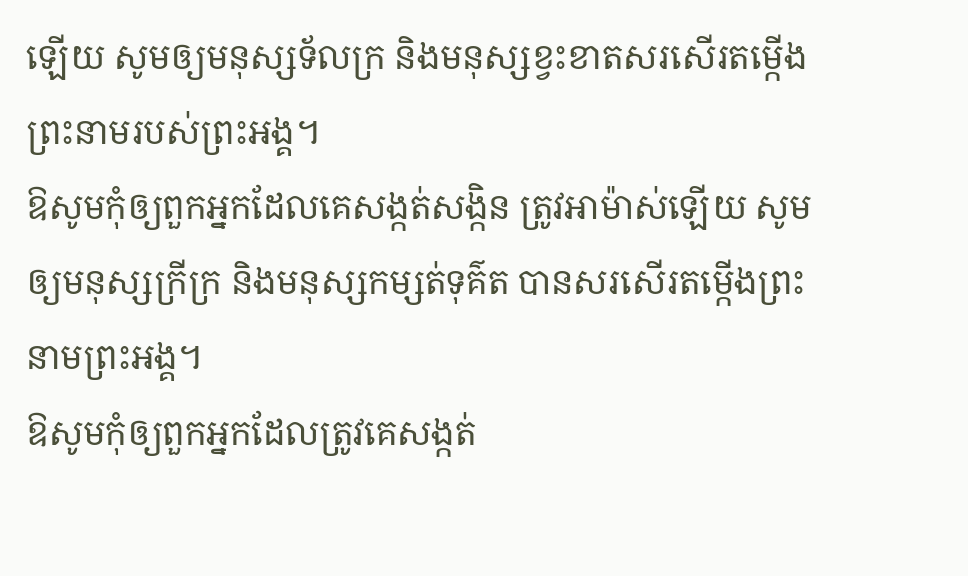ឡើយ សូមឲ្យមនុស្សទ័លក្រ និងមនុស្សខ្វះខាតសរសើរតម្កើងព្រះនាមរបស់ព្រះអង្គ។
ឱសូមកុំឲ្យពួកអ្នកដែលគេសង្កត់សង្កិន ត្រូវអាម៉ាស់ឡើយ សូមឲ្យមនុស្សក្រីក្រ និងមនុស្សកម្សត់ទុគ៌ត បានសរសើរតម្កើងព្រះនាមព្រះអង្គ។
ឱសូមកុំឲ្យពួកអ្នកដែលត្រូវគេសង្កត់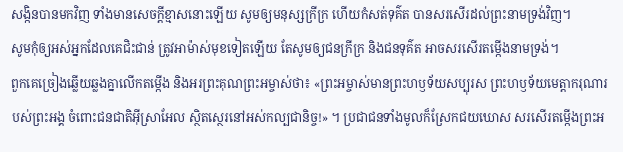សង្កិនបានមកវិញ ទាំងមានសេចក្ដីខ្មាសនោះឡើយ សូមឲ្យមនុស្សក្រីក្រ ហើយកំសត់ទុគ៌ត បានសរសើរដល់ព្រះនាមទ្រង់វិញ។
សូមកុំឲ្យអស់អ្នកដែលគេជិះជាន់ ត្រូវអាម៉ាស់មុខទៀតឡើយ តែសូមឲ្យជនក្រីក្រ និងជនទុគ៌ត អាចសរសើរតម្កើងនាមទ្រង់។
ពួកគេច្រៀងឆ្លើយឆ្លងគ្នាលើកតម្កើង និងអរព្រះគុណព្រះអម្ចាស់ថា៖ «ព្រះអម្ចាស់មានព្រះហឫទ័យសប្បុរស ព្រះហឫទ័យមេត្តាករុណារបស់ព្រះអង្គ ចំពោះជនជាតិអ៊ីស្រាអែល ស្ថិតស្ថេរនៅអស់កល្បជានិច្ច!» ។ ប្រជាជនទាំងមូលក៏ស្រែកជយឃោស សរសើរតម្កើងព្រះអ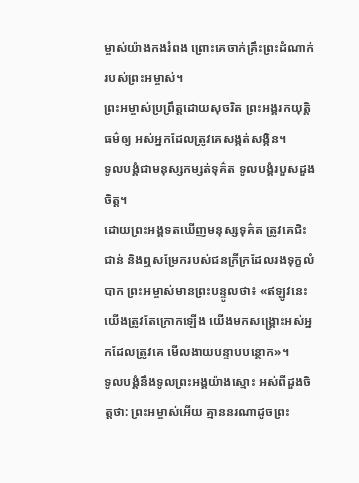ម្ចាស់យ៉ាងកងរំពង ព្រោះគេចាក់គ្រឹះព្រះដំណាក់របស់ព្រះអម្ចាស់។
ព្រះអម្ចាស់ប្រព្រឹត្តដោយសុចរិត ព្រះអង្គរកយុត្តិធម៌ឲ្យ អស់អ្នកដែលត្រូវគេសង្កត់សង្កិន។
ទូលបង្គំជាមនុស្សកម្សត់ទុគ៌ត ទូលបង្គំរបួសដួងចិត្ត។
ដោយព្រះអង្គទតឃើញមនុស្សទុគ៌ត ត្រូវគេជិះជាន់ និងឮសម្រែករបស់ជនក្រីក្រដែលរងទុក្ខលំបាក ព្រះអម្ចាស់មានព្រះបន្ទូលថា៖ «ឥឡូវនេះ យើងត្រូវតែក្រោកឡើង យើងមកសង្គ្រោះអស់អ្នកដែលត្រូវគេ មើលងាយបន្ទាបបន្ថោក»។
ទូលបង្គំនឹងទូលព្រះអង្គយ៉ាងស្មោះ អស់ពីដួងចិត្តថា: ព្រះអម្ចាស់អើយ គ្មាននរណាដូចព្រះ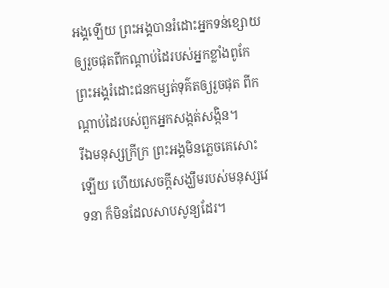អង្គឡើយ ព្រះអង្គបានរំដោះអ្នកទន់ខ្សោយ ឲ្យរួចផុតពីកណ្ដាប់ដៃរបស់អ្នកខ្លាំងពូកែ ព្រះអង្គរំដោះជនកម្សត់ទុគ៌តឲ្យរួចផុត ពីកណ្ដាប់ដៃរបស់ពួកអ្នកសង្កត់សង្កិន។
រីឯមនុស្សក្រីក្រ ព្រះអង្គមិនភ្លេចគេសោះឡើយ ហើយសេចក្ដីសង្ឃឹមរបស់មនុស្សវេទនា ក៏មិនដែលសាបសូន្យដែរ។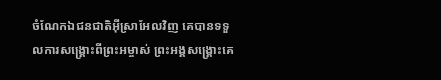ចំណែកឯជនជាតិអ៊ីស្រាអែលវិញ គេបានទទួលការសង្គ្រោះពីព្រះអម្ចាស់ ព្រះអង្គសង្គ្រោះគេ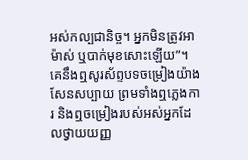អស់កល្បជានិច្ច។ អ្នកមិនត្រូវអាម៉ាស់ ឬបាក់មុខសោះឡើយ”។
គេនឹងឮសូរស័ព្ទបទចម្រៀងយ៉ាងសែនសប្បាយ ព្រមទាំងឮភ្លេងការ និងឮចម្រៀងរបស់អស់អ្នកដែលថ្វាយយញ្ញ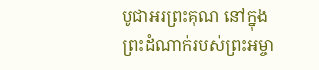បូជាអរព្រះគុណ នៅក្នុងព្រះដំណាក់របស់ព្រះអម្ចា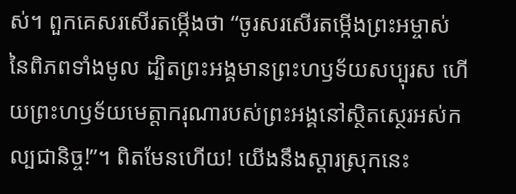ស់។ ពួកគេសរសើរតម្កើងថា “ចូរសរសើរតម្កើងព្រះអម្ចាស់នៃពិភពទាំងមូល ដ្បិតព្រះអង្គមានព្រះហឫទ័យសប្បុរស ហើយព្រះហឫទ័យមេត្តាករុណារបស់ព្រះអង្គនៅស្ថិតស្ថេរអស់កល្បជានិច្ច!”។ ពិតមែនហើយ! យើងនឹងស្ដារស្រុកនេះ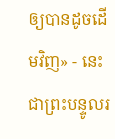ឲ្យបានដូចដើមវិញ» - នេះជាព្រះបន្ទូលរ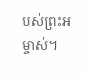បស់ព្រះអម្ចាស់។